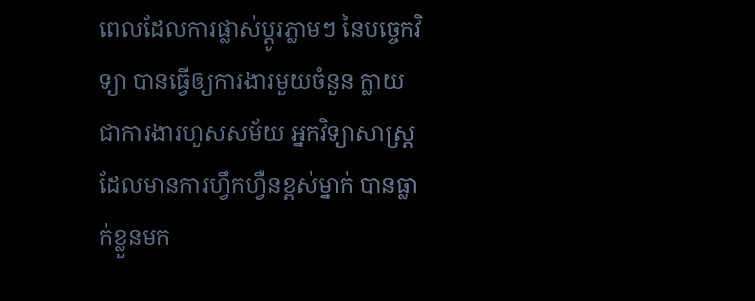ពេលដែលការផ្លាស់ប្ដូរភ្លាមៗ នៃបច្ចេកវិទ្យា បានធ្វើឲ្យការងារមួយចំនួន ក្លាយជាការងារហួសសម័យ អ្នកវិទ្យាសាស្រ្តដែលមានការហ្វឹកហ្វឺនខ្ពស់ម្នាក់ បានធ្លាក់ខ្លួនមក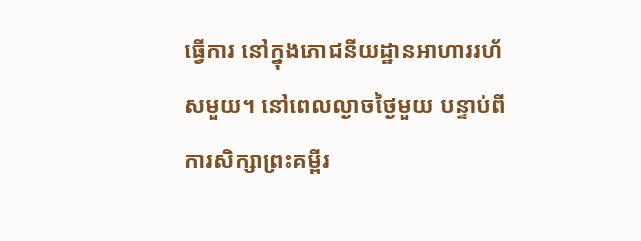ធ្វើការ នៅក្នុងភោជនីយដ្ឋានអាហាររហ័សមួយ។ នៅពេលល្ងាចថ្ងៃមួយ បន្ទាប់ពីការសិក្សាព្រះគម្ពីរ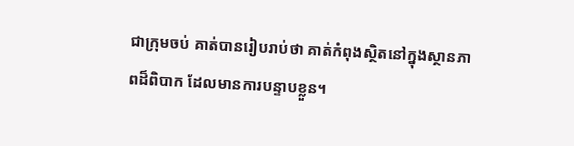ជាក្រុមចប់ គាត់បានរៀបរាប់ថា គាត់កំពុងស្ថិតនៅក្នុងស្ថានភាពដ៏ពិបាក ដែលមានការបន្ទាបខ្លួន។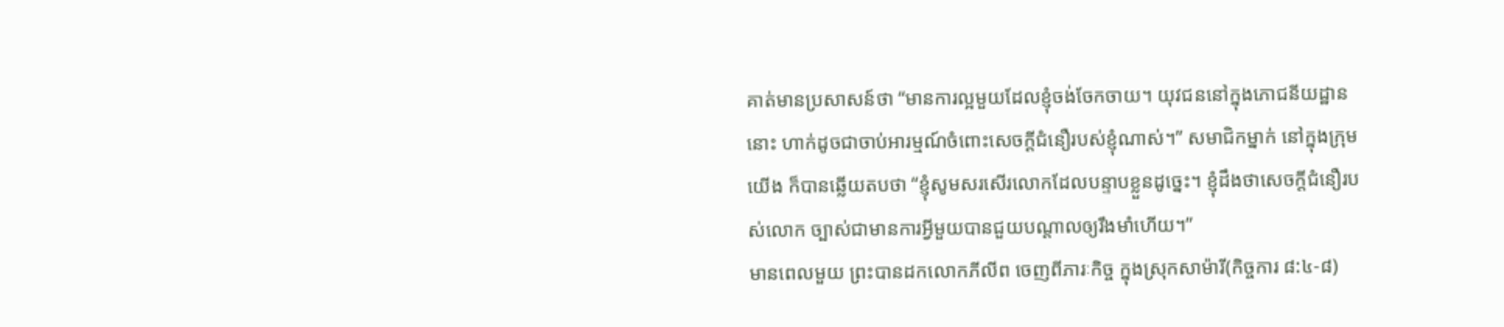គាត់មានប្រសាសន៍ថា “មានការល្អមួយដែលខ្ញុំចង់ចែកចាយ។ យុវជននៅក្នុងភោជនីយដ្ឋាននោះ ហាក់ដូចជាចាប់អារម្មណ៍ចំពោះសេចក្តីជំនឿរបស់ខ្ញុំណាស់។” សមាជិកម្នាក់ នៅក្នុងក្រុមយើង ក៏បានឆ្លើយតបថា “ខ្ញុំសូមសរសើរលោកដែលបន្ទាបខ្លួនដូច្នេះ។ ខ្ញុំដឹងថាសេចក្តីជំនឿរបស់លោក ច្បាស់ជាមានការអ្វីមួយបានជួយបណ្តាលឲ្យរឹងមាំហើយ។”
មានពេលមួយ ព្រះបានដកលោកភីលីព ចេញពីភារៈកិច្ច ក្នុងស្រុកសាម៉ារី(កិច្ចការ ៨:៤-៨)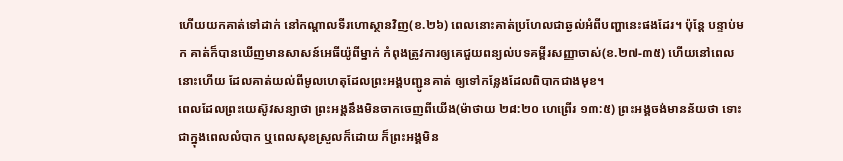ហើយយកគាត់ទៅដាក់ នៅកណ្ដាលទីរហោស្ថានវិញ(ខ.២៦) ពេលនោះគាត់ប្រហែលជាឆ្ងល់អំពីបញ្ហានេះផងដែរ។ ប៉ុន្តែ បន្ទាប់មក គាត់ក៏បានឃើញមានសាសន៍អេធីយ៉ូពីម្នាក់ កំពុងត្រូវការឲ្យគេជួយពន្យល់បទគម្ពីរសញ្ញាចាស់(ខ.២៧-៣៥) ហើយនៅពេលនោះហើយ ដែលគាត់យល់ពីមូលហេតុដែលព្រះអង្គបញ្ជូនគាត់ ឲ្យទៅកន្លែងដែលពិបាកជាងមុខ។
ពេលដែលព្រះយេស៊ូវសន្យាថា ព្រះអង្គនឹងមិនចាកចេញពីយើង(ម៉ាថាយ ២៨:២០ ហេព្រើរ ១៣:៥) ព្រះអង្គចង់មានន័យថា ទោះជាក្នុងពេលលំបាក ឬពេលសុខស្រួលក៏ដោយ ក៏ព្រះអង្គមិន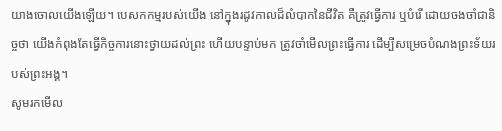យាងចោលយើងឡើយ។ បេសកកម្មរបស់យើង នៅក្នុងរដូវកាលដ៏លំបាកនៃជីវិត គឺត្រូវធ្វើការ ឬបំរើ ដោយចងចាំជានិច្ចថា យើងកំពុងតែធ្វើកិច្ចការនោះថ្វាយដល់ព្រះ ហើយបន្ទាប់មក ត្រូវចាំមើលព្រះធ្វើការ ដើម្បីសម្រេចបំណងព្រះទ័យរបស់ព្រះអង្គ។
សូមរកមើល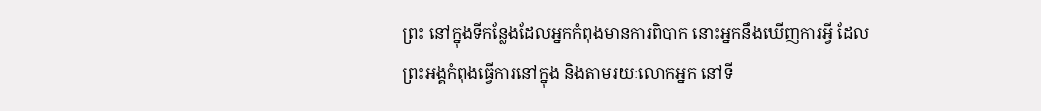ព្រះ នៅក្នុងទីកន្លែងដែលអ្នកកំពុងមានការពិបាក នោះអ្នកនឹងឃើញការអ្វី ដែលព្រះអង្គកំពុងធ្វើការនៅក្នុង និងតាមរយៈលោកអ្នក នៅទី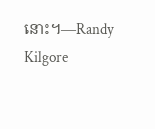នោះ។—Randy Kilgore